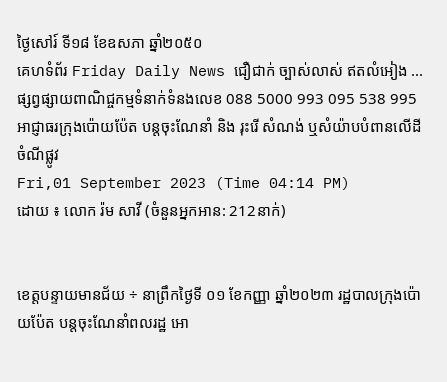ថ្ងៃសៅរ៍ ទី១៨ ខែឧសភា ឆ្នាំ២០៥០
គេហទំព័រ Friday Daily News ជឿជាក់ ច្បាស់លាស់ ឥតលំអៀង ... ផ្សព្វផ្សាយពាណិជ្ចកម្មទំនាក់ទំនងលេខ 088 5000 993 095 538 995
អាជ្ញាធរក្រុងប៉ោយប៉ែត បន្តចុះណែនាំ និង រុះរើ សំណង់ ឬសំយ៉ាបបំពានលើដីចំណីផ្លូវ
Fri,01 September 2023 (Time 04:14 PM)
ដោយ ៖ លោក រ៉ម សាវី (ចំនួនអ្នកអាន: 212នាក់)


ខេត្តបន្ទាយមានជ័យ ÷ នាព្រឹកថ្ងៃទី ០១ ខែកញ្ញា ឆ្នាំ២០២៣ រដ្ឋបាលក្រុងប៉ោយប៉ែត បន្តចុះណែនាំពលរដ្ឋ អោ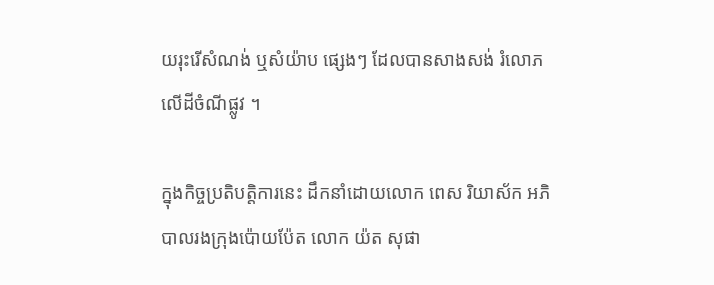យរុះរើសំណង់ ឬសំយ៉ាប ផ្សេងៗ ដែលបានសាងសង់ រំលោភលើដីចំណីផ្លូវ ។

ក្នុងកិច្ចប្រតិបត្តិការនេះ ដឹកនាំដោយលោក ពេស រិយាស័ក អភិបាលរងក្រុងប៉ោយប៉ែត លោក យ៉ត សុផា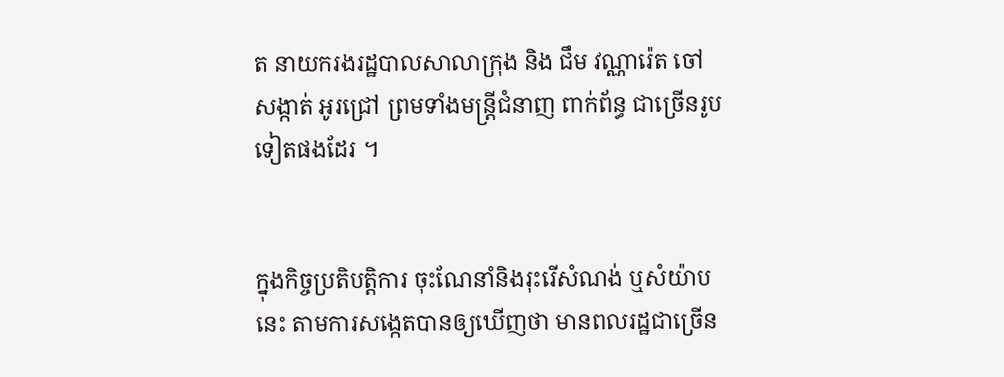ត នាយករងរដ្ឋបាលសាលាក្រុង និង ជឹម វណ្ណារ៉េត ចៅសង្កាត់ អូរជ្រៅ ព្រមទាំងមន្រ្តីជំនាញ ពាក់ព័ន្ធ ជាច្រើនរូបទៀតផងដែរ ។


ក្នុងកិច្ចប្រតិបត្តិការ ចុះណែនាំនិងរុះរើសំណង់ ឬសំយ៉ាបនេះ តាមការសង្កេតបានឲ្យឃើញថា មានពលរដ្ឋជាច្រើន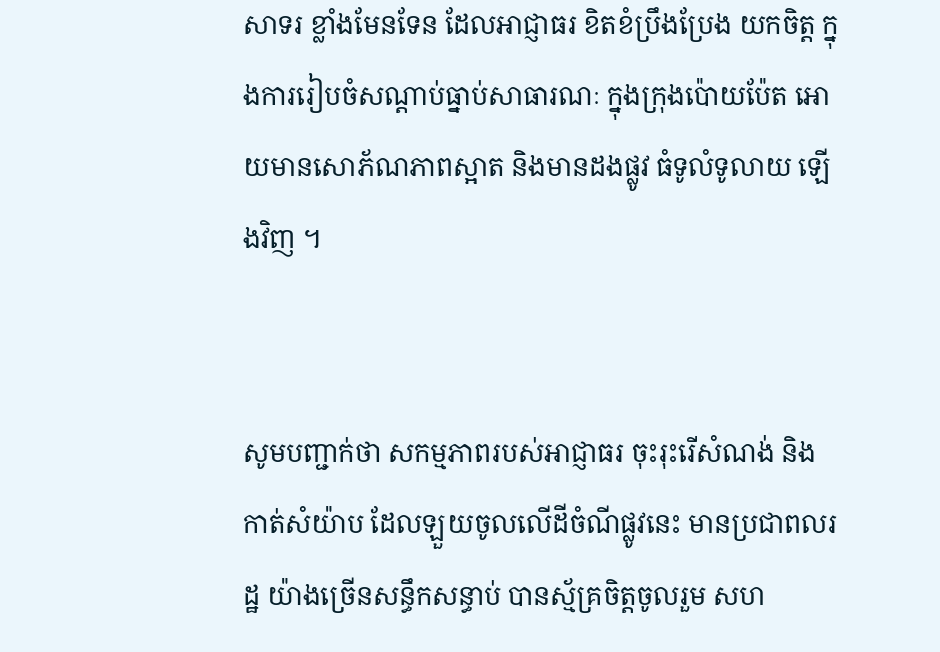សាទរ ខ្លាំងមែនទែន ដែលអាជ្ញាធរ ខិតខំប្រឹងប្រែង យកចិត្ត ក្នុងការរៀបចំសណ្តាប់ធ្នាប់សាធារណៈ ក្នុងក្រុងប៉ោយប៉ែត អោយមានសោភ័ណភាពស្អាត និងមានដងផ្លូវ ធំទូលំទូលាយ ឡើងវិញ ។


សូមបញ្ជាក់ថា សកម្មភាពរបស់អាជ្ញាធរ ចុះរុះរើសំណង់ និង កាត់សំយ៉ាប ដែលឡួយចូលលើដីចំណីផ្លូវនេះ មានប្រជាពលរដ្ឋ យ៉ាងច្រើនសន្ធឹកសន្ធាប់ បានស្ម័គ្រចិត្តចូលរួម សហ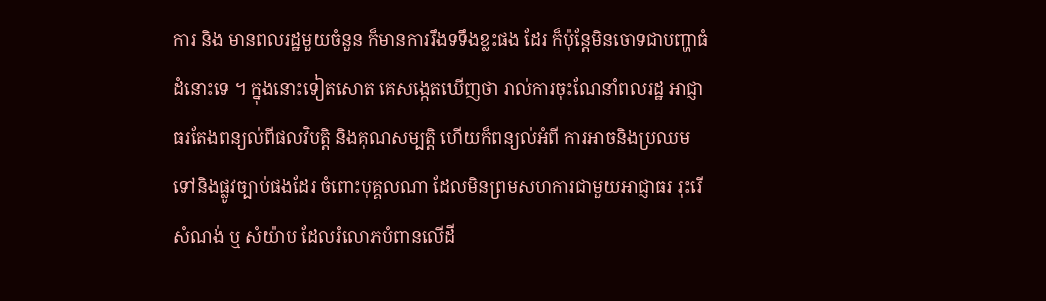ការ និង មានពលរដ្ឋមួយចំនួន ក៏មានការរឹងទទឹងខ្លះផង ដែរ ក៏ប៉ុន្តែមិនចោទជាបញ្ហាធំដំនោះទេ ។ ក្នុងនោះទៀតសោត គេសង្កេតឃើញថា រាល់ការចុះណែនាំពលរដ្ឋ អាជ្ញាធរតែងពន្យល់ពីផលវិបត្តិ និងគុណសម្បត្តិ ហើយក៏ពន្យល់អំពី ការអាចនិងប្រឈម ទៅនិងផ្លូវច្បាប់ផងដែរ ចំពោះបុគ្គលណា ដែលមិនព្រមសហការជាមួយអាជ្ញាធរ រុះរើសំណង់ ឬ សំយ៉ាប ដែលរំលោភបំពានលើដី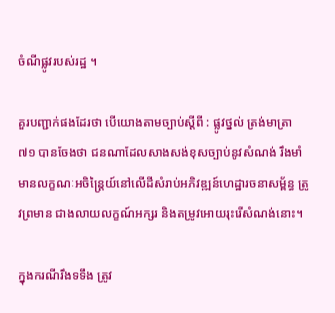ចំណីផ្លូវរបស់រដ្ឋ ។

គួរបញ្ជាក់ផងដែរថា បើយោងតាមច្បាប់ស្តីពី : ផ្លូវថ្នល់ ត្រង់មាត្រា ៧១ បានចែងថា ជនណាដែលសាងសង់ខុសច្បាប់នូវសំណង់ រឹងមាំ មានលក្ខណៈអចិន្ត្រៃយ៍នៅលើដីសំរាប់អភិវឌ្ឍន៍ហេដ្ឋារចនាសម្ព័ន្ធ ត្រូវព្រមាន ជាងលាយលក្ខណ៍អក្សរ និងតម្រូវអោយរុះរើសំណង់នោះ។

ក្នុងករណីរឹងទទឹង ត្រូវ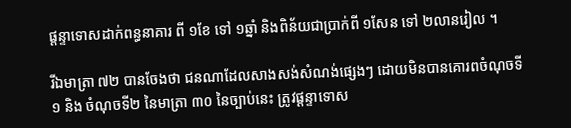ផ្ដន្ទាទោសដាក់ពន្ធនាគារ ពី ១ខែ ទៅ ១ឆ្នាំ និងពិន័យជាប្រាក់ពី ១សែន ទៅ ២លានរៀល ។

រីឯមាត្រា ៧២ បានចែងថា ជនណាដែលសាងសង់សំណង់ផ្សេងៗ ដោយមិនបានគោរពចំណុចទី១ និង ចំណុចទី២ នៃមាត្រា ៣០ នៃច្បាប់នេះ ត្រូវផ្ដន្ទាទោស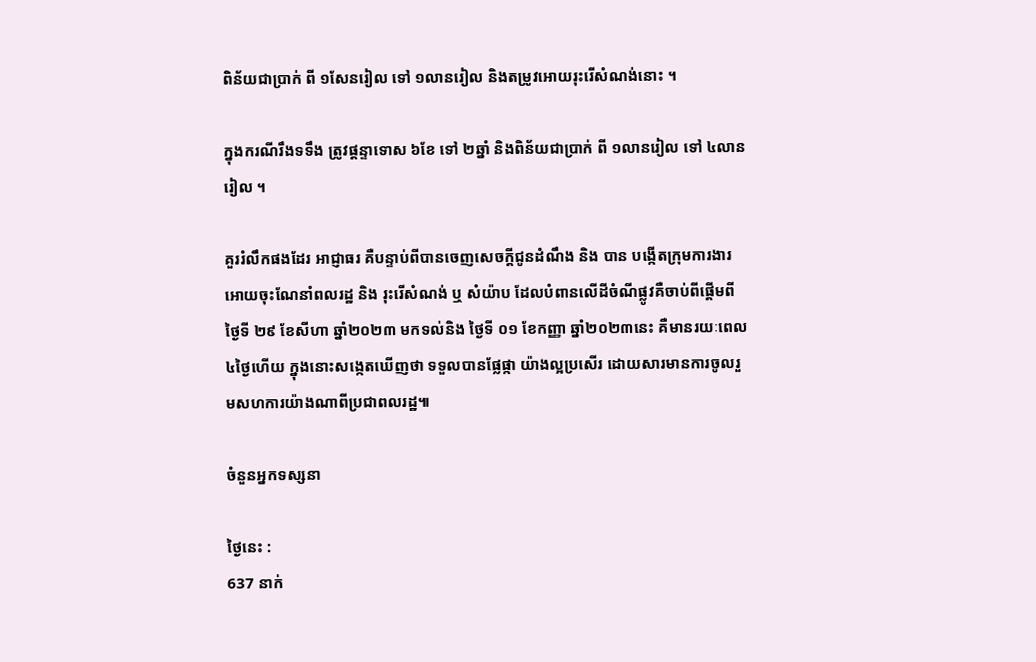ពិន័យជាប្រាក់ ពី ១សែនរៀល ទៅ ១លានរៀល និងតម្រូវអោយរុះរើសំណង់នោះ ។

ក្នុងករណីរឹងទទឹង ត្រូវផ្ដន្ទាទោស ៦ខែ ទៅ ២ឆ្នាំ និងពិន័យជាប្រាក់ ពី ១លានរៀល ទៅ ៤លានរៀល ។

គួររំលឹកផងដែរ អាជ្ញាធរ គឺបន្ទាប់ពីបានចេញសេចក្តីជូនដំណឹង និង បាន បង្កើតក្រុមការងារ អោយចុះណែនាំពលរដ្ឋ និង រុះរើសំណង់ ឬ សំយ៉ាប ដែលបំពានលើដីចំណីផ្លូវគឺចាប់ពីផ្តើមពីថ្ងៃទី ២៩ ខែសីហា ឆ្នាំ២០២៣ មកទល់និង ថ្ងៃទី ០១ ខែកញ្ញា ឆ្នាំ២០២៣នេះ គឺមានរយៈពេល៤ថ្ងៃហើយ ក្នុងនោះសង្កេតឃើញថា ទទួលបានផ្លែផ្កា យ៉ាងល្អប្រសើរ ដោយសារមានការចូលរួមសហការយ៉ាងណាពីប្រជាពលរដ្ឋ៕

ចំនួនអ្នកទស្សនា

ថ្ងៃនេះ :
637 នាក់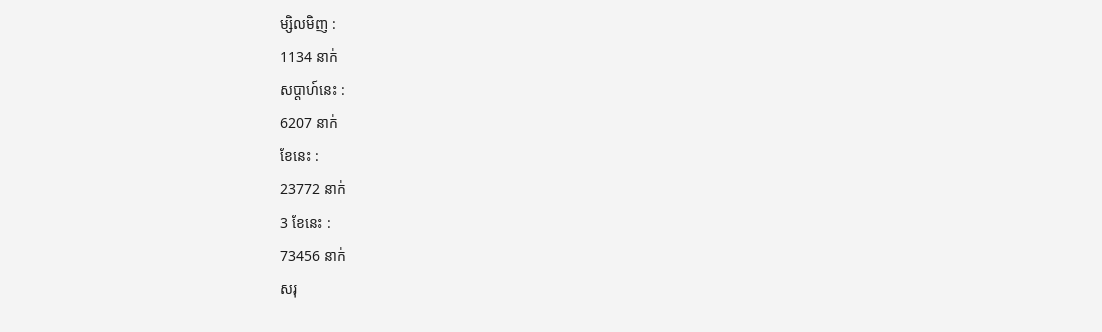ម្សិលមិញ :
1134 នាក់
សប្តាហ៍នេះ :
6207 នាក់
ខែនេះ :
23772 នាក់
3 ខែនេះ :
73456 នាក់
សរុ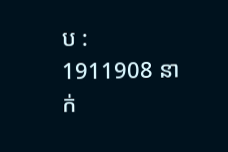ប :
1911908 នាក់